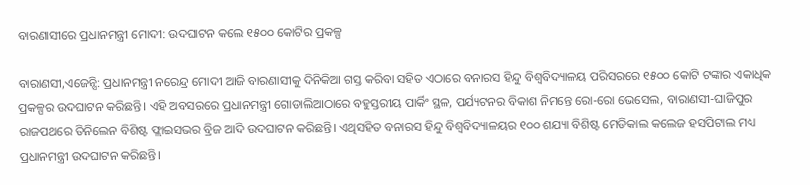ବାରଣାସୀରେ ପ୍ରଧାନମନ୍ତ୍ରୀ ମୋଦୀ: ଉଦଘାଟନ କଲେ ୧୫୦୦ କୋଟିର ପ୍ରକଳ୍ପ

ବାରାଣସୀ,ଏଜେନ୍ସି: ପ୍ରଧାନମନ୍ତ୍ରୀ ନରେନ୍ଦ୍ର ମୋଦୀ ଆଜି ବାରଣାସୀକୁ ଦିନିକିଆ ଗସ୍ତ କରିବା ସହିତ ଏଠାରେ ବନାରସ ହିନ୍ଦୁ ବିଶ୍ୱବିଦ୍ୟାଳୟ ପରିସରରେ ୧୫୦୦ କୋଟି ଟଙ୍କାର ଏକାଧିକ ପ୍ରକଳ୍ପର ଉଦଘାଟନ କରିଛନ୍ତି। ଏହି ଅବସରରେ ପ୍ରଧାନମନ୍ତ୍ରୀ ଗୋଡାଲିଆଠାରେ ବହୁସ୍ତରୀୟ ପାର୍କିଂ ସ୍ଥଳ, ପର୍ଯ୍ୟଟନର ବିକାଶ ନିମନ୍ତେ ରୋ-ରୋ ଭେସେଲ, ବାରାଣସୀ-ଘାଜିପୁର ରାଜପଥରେ ତିନିଲେନ ବିଶିଷ୍ଟ ଫ୍ଲାଇସଭର ବ୍ରିଜ ଆଦି ଉଦଘାଟନ କରିଛନ୍ତି। ଏଥିସହିତ ବନାରସ ହିନ୍ଦୁ ବିଶ୍ୱବିଦ୍ୟାଳୟର ୧୦୦ ଶଯ୍ୟା ବିଶିଷ୍ଟ ମେଡିକାଲ କଲେଜ ହସପିଟାଲ ମଧ୍ୟ ପ୍ରଧାନମନ୍ତ୍ରୀ ଉଦଘାଟନ କରିଛନ୍ତି।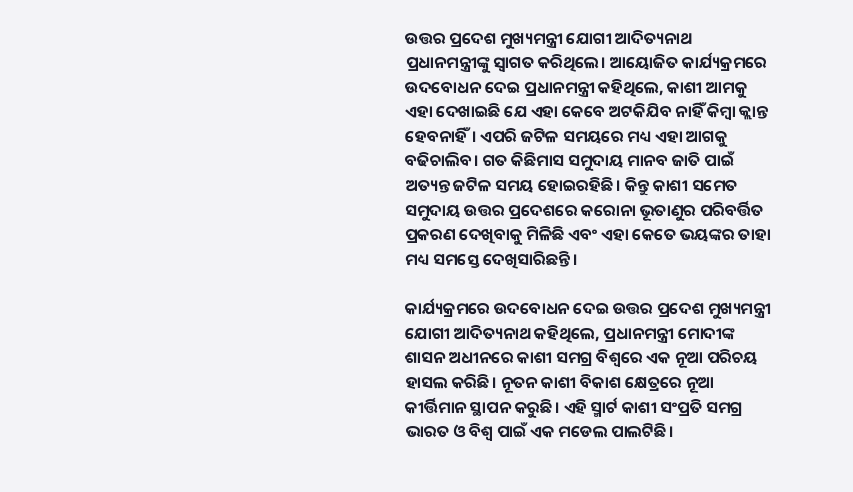ଉତ୍ତର ପ୍ରଦେଶ ମୁଖ୍ୟମନ୍ତ୍ରୀ ଯୋଗୀ ଆଦିତ୍ୟନାଥ ପ୍ରଧାନମନ୍ତ୍ରୀଙ୍କୁ ସ୍ୱାଗତ କରିଥିଲେ। ଆୟୋଜିତ କାର୍ଯ୍ୟକ୍ରମରେ ଉଦବୋଧନ ଦେଇ ପ୍ରଧାନମନ୍ତ୍ରୀ କହିଥିଲେ, କାଶୀ ଆମକୁ ଏହା ଦେଖାଇଛି ଯେ ଏହା କେବେ ଅଟକିଯିବ ନାହିଁ କିମ୍ବା କ୍ଲାନ୍ତ ହେବନାହିଁ। ଏପରି ଜଟିଳ ସମୟରେ ମଧ୍ୟ ଏହା ଆଗକୁ ବଢିଚାଲିବ। ଗତ କିଛିମାସ ସମୁଦାୟ ମାନବ ଜାତି ପାଇଁ ଅତ୍ୟନ୍ତ ଜଟିଳ ସମୟ ହୋଇରହିଛି। କିନ୍ତୁ କାଶୀ ସମେତ ସମୁଦାୟ ଉତ୍ତର ପ୍ରଦେଶରେ କରୋନା ଭୂତାଣୁର ପରିବର୍ତ୍ତିତ ପ୍ରକରଣ ଦେଖିବାକୁ ମିଳିଛି ଏବଂ ଏହା କେତେ ଭୟଙ୍କର ତାହା ମଧ୍ୟ ସମସ୍ତେ ଦେଖିସାରିଛନ୍ତି।

କାର୍ଯ୍ୟକ୍ରମରେ ଉଦବୋଧନ ଦେଇ ଉତ୍ତର ପ୍ରଦେଶ ମୁଖ୍ୟମନ୍ତ୍ରୀ ଯୋଗୀ ଆଦିତ୍ୟନାଥ କହିଥିଲେ, ପ୍ରଧାନମନ୍ତ୍ରୀ ମୋଦୀଙ୍କ ଶାସନ ଅଧୀନରେ କାଶୀ ସମଗ୍ର ବିଶ୍ୱରେ ଏକ ନୂଆ ପରିଚୟ ହାସଲ କରିଛି। ନୂତନ କାଶୀ ବିକାଶ କ୍ଷେତ୍ରରେ ନୂଆ କୀର୍ତ୍ତିମାନ ସ୍ଥାପନ କରୁଛି। ଏହି ସ୍ମାର୍ଟ କାଶୀ ସଂପ୍ରତି ସମଗ୍ର ଭାରତ ଓ ବିଶ୍ୱ ପାଇଁ ଏକ ମଡେଲ ପାଲଟିଛି।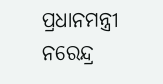ପ୍ରଧାନମନ୍ତ୍ରୀ ନରେନ୍ଦ୍ର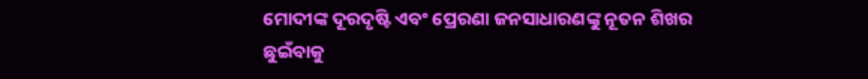ମୋଦୀଙ୍କ ଦୂରଦୃଷ୍ଟି ଏବଂ ପ୍ରେରଣା ଜନସାଧାରଣଙ୍କୁ ନୂତନ ଶିଖର ଛୁଇଁବାକୁ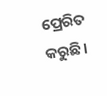ପ୍ରେରିତ କରୁଛି।